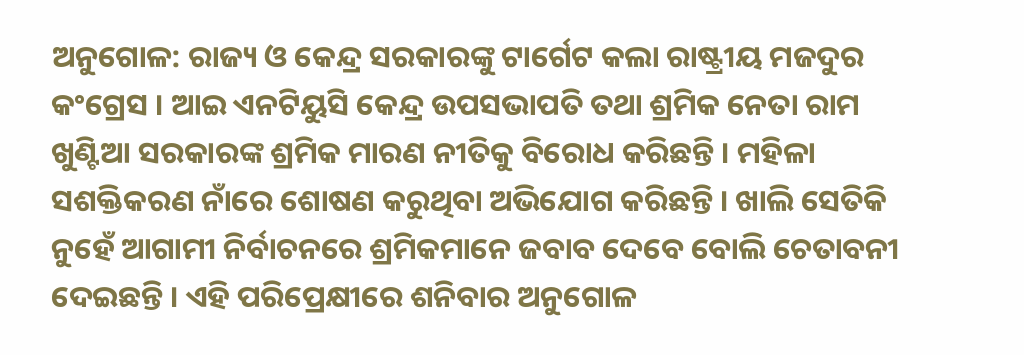ଅନୁଗୋଳ: ରାଜ୍ୟ ଓ କେନ୍ଦ୍ର ସରକାରଙ୍କୁ ଟାର୍ଗେଟ କଲା ରାଷ୍ଟ୍ରୀୟ ମଜଦୁର କଂଗ୍ରେସ । ଆଇ ଏନଟିୟୁସି କେନ୍ଦ୍ର ଉପସଭାପତି ତଥା ଶ୍ରମିକ ନେତା ରାମ ଖୁଣ୍ଟିଆ ସରକାରଙ୍କ ଶ୍ରମିକ ମାରଣ ନୀତିକୁ ବିରୋଧ କରିଛନ୍ତି । ମହିଳା ସଶକ୍ତିକରଣ ନାଁରେ ଶୋଷଣ କରୁଥିବା ଅଭିଯୋଗ କରିଛନ୍ତି । ଖାଲି ସେତିକି ନୁହେଁ ଆଗାମୀ ନିର୍ବାଚନରେ ଶ୍ରମିକମାନେ ଜବାବ ଦେବେ ବୋଲି ଚେତାବନୀ ଦେଇଛନ୍ତି । ଏହି ପରିପ୍ରେକ୍ଷୀରେ ଶନିବାର ଅନୁଗୋଳ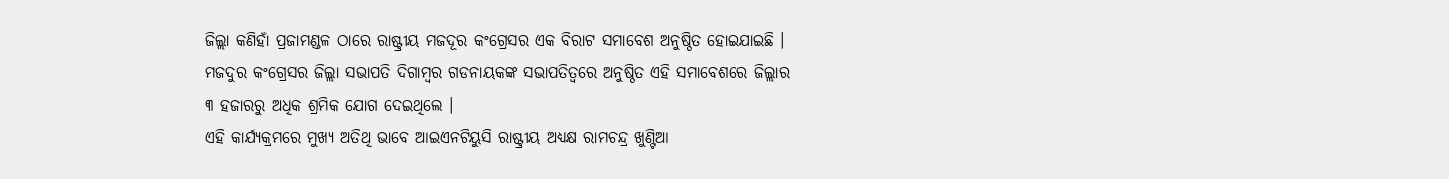ଜିଲ୍ଲା କଣିହାଁ ପ୍ରଜାମଣ୍ଡଳ ଠାରେ ରାଷ୍ଟ୍ରୀୟ ମଜଦୂର କଂଗ୍ରେସର ଏକ ବିରାଟ ସମାବେଶ ଅନୁଷ୍ଠିତ ହୋଇଯାଇଛି । ମଜଦୁର କଂଗ୍ରେସର ଜିଲ୍ଲା ସଭାପତି ଦିଗାମ୍ବର ଗଡନାୟକଙ୍କ ସଭାପତିତ୍ୱରେ ଅନୁଷ୍ଠିତ ଏହି ସମାବେଶରେ ଜିଲ୍ଲାର ୩ ହଜାରରୁ ଅଧିକ ଶ୍ରମିକ ଯୋଗ ଦେଇଥିଲେ ।
ଏହି କାର୍ଯ୍ୟକ୍ରମରେ ମୁଖ୍ୟ ଅତିଥି ଭାବେ ଆଇଏନଟିୟୁସି ରାଷ୍ଟ୍ରୀୟ ଅଧ୍ୟକ୍ଷ ରାମଚନ୍ଦ୍ର ଖୁଣ୍ଟିଆ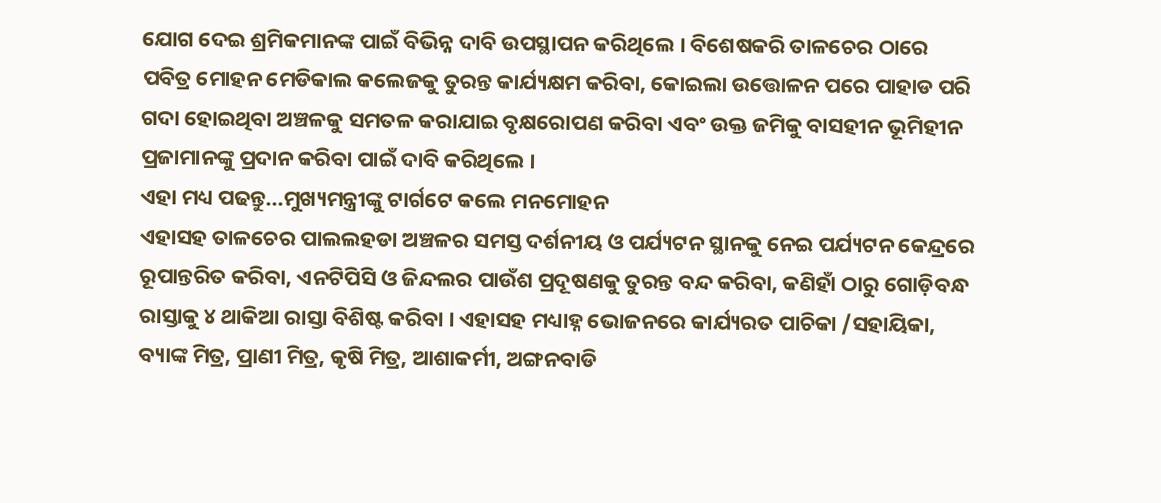ଯୋଗ ଦେଇ ଶ୍ରମିକମାନଙ୍କ ପାଇଁ ବିଭିନ୍ନ ଦାବି ଉପସ୍ଥାପନ କରିଥିଲେ । ବିଶେଷକରି ତାଳଚେର ଠାରେ ପବିତ୍ର ମୋହନ ମେଡିକାଲ କଲେଜକୁ ତୁରନ୍ତ କାର୍ଯ୍ୟକ୍ଷମ କରିବା, କୋଇଲା ଉତ୍ତୋଳନ ପରେ ପାହାଡ ପରି ଗଦା ହୋଇଥିବା ଅଞ୍ଚଳକୁ ସମତଳ କରାଯାଇ ବୃକ୍ଷରୋପଣ କରିବା ଏବଂ ଉକ୍ତ ଜମିକୁ ବାସହୀନ ଭୂମିହୀନ ପ୍ରଜାମାନଙ୍କୁ ପ୍ରଦାନ କରିବା ପାଇଁ ଦାବି କରିଥିଲେ ।
ଏହା ମଧ୍ୟ ପଢନ୍ତୁ...ମୁଖ୍ୟମନ୍ତ୍ରୀଙ୍କୁ ଟାର୍ଗଟେ କଲେ ମନମୋହନ
ଏହାସହ ତାଳଚେର ପାଲଲହଡା ଅଞ୍ଚଳର ସମସ୍ତ ଦର୍ଶନୀୟ ଓ ପର୍ଯ୍ୟଟନ ସ୍ଥାନକୁ ନେଇ ପର୍ଯ୍ୟଟନ କେନ୍ଦ୍ରରେ ରୂପାନ୍ତରିତ କରିବା, ଏନଟିପିସି ଓ ଜିନ୍ଦଲର ପାଉଁଶ ପ୍ରଦୂଷଣକୁ ତୁରନ୍ତ ବନ୍ଦ କରିବା, କଣିହାଁ ଠାରୁ ଗୋଡ଼ିବନ୍ଧ ରାସ୍ତାକୁ ୪ ଥାକିଆ ରାସ୍ତା ବିଶିଷ୍ଟ କରିବା । ଏହାସହ ମଧ୍ୟାହ୍ନ ଭୋଜନରେ କାର୍ଯ୍ୟରତ ପାଚିକା /ସହାୟିକା, ବ୍ୟାଙ୍କ ମିତ୍ର, ପ୍ରାଣୀ ମିତ୍ର, କୃଷି ମିତ୍ର, ଆଶାକର୍ମୀ, ଅଙ୍ଗନବାଡି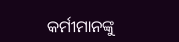କର୍ମୀମାନଙ୍କୁ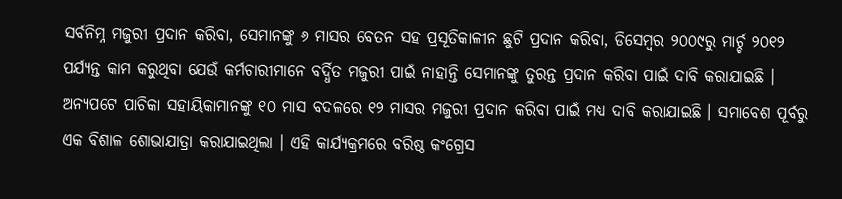ସର୍ବନିମ୍ନ ମଜୁରୀ ପ୍ରଦାନ କରିବା, ସେମାନଙ୍କୁ ୬ ମାସର ବେତନ ସହ ପ୍ରସୂତିକାଳୀନ ଛୁଟି ପ୍ରଦାନ କରିବା, ଡିସେମ୍ବର ୨୦୦୯ରୁ ମାର୍ଚ୍ଚ ୨୦୧୨ ପର୍ଯ୍ୟନ୍ତ କାମ କରୁଥିବା ଯେଉଁ କର୍ମଚାରୀମାନେ ବର୍ଦ୍ଧିତ ମଜୁରୀ ପାଇଁ ନାହାନ୍ତି ସେମାନଙ୍କୁ ତୁରନ୍ତ ପ୍ରଦାନ କରିବା ପାଇଁ ଦାବି କରାଯାଇଛି ।
ଅନ୍ୟପଟେ ପାଚିକା ସହାୟିକାମାନଙ୍କୁ ୧୦ ମାସ ବଦଳରେ ୧୨ ମାସର ମଜୁରୀ ପ୍ରଦାନ କରିବା ପାଇଁ ମଧ୍ୟ ଦାବି କରାଯାଇଛି । ସମାବେଶ ପୂର୍ବରୁ ଏକ ବିଶାଳ ଶୋଭାଯାତ୍ରା କରାଯାଇଥିଲା । ଏହି କାର୍ଯ୍ୟକ୍ରମରେ ବରିଷ୍ଠ କଂଗ୍ରେସ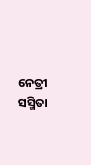ନେତ୍ରୀ ସସ୍ମିତା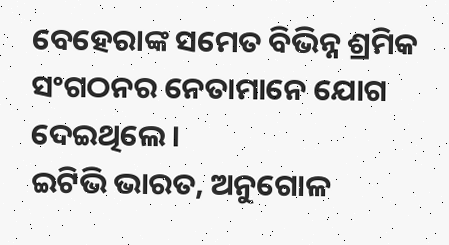ବେହେରାଙ୍କ ସମେତ ବିଭିନ୍ନ ଶ୍ରମିକ ସଂଗଠନର ନେତାମାନେ ଯୋଗ ଦେଇଥିଲେ ।
ଇଟିଭି ଭାରତ, ଅନୁଗୋଳ